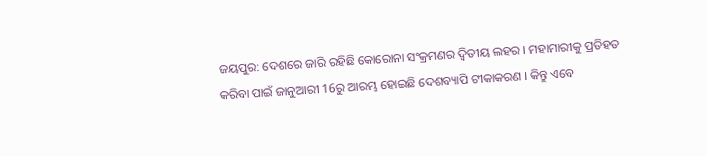ଜୟପୁର: ଦେଶରେ ଜାରି ରହିଛି କୋରୋନା ସଂକ୍ରମଣର ଦ୍ବିତୀୟ ଲହର । ମହାମାରୀକୁ ପ୍ରତିହତ କରିବା ପାଇଁ ଜାନୁଆରୀ 16ରୁ ଆରମ୍ଭ ହୋଇଛି ଦେଶବ୍ୟାପି ଟୀକାକରଣ । କିନ୍ତୁ ଏବେ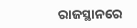ରାଜସ୍ଥାନରେ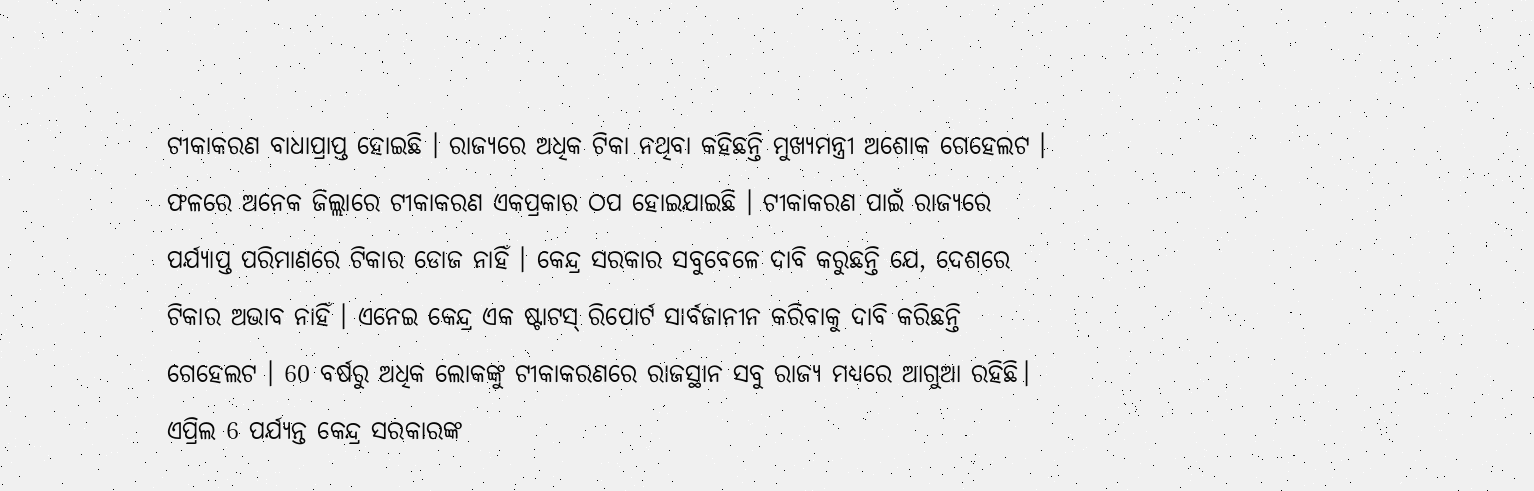ଟୀକାକରଣ ବାଧାପ୍ରାପ୍ତ ହୋଇଛି । ରାଜ୍ୟରେ ଅଧିକ ଟିକା ନଥିବା କହିଛନ୍ତି ମୁଖ୍ୟମନ୍ତ୍ରୀ ଅଶୋକ ଗେହେଲଟ । ଫଳରେ ଅନେକ ଜିଲ୍ଲାରେ ଟୀକାକରଣ ଏକପ୍ରକାର ଠପ ହୋଇଯାଇଛି । ଟୀକାକରଣ ପାଇଁ ରାଜ୍ୟରେ ପର୍ଯ୍ୟାପ୍ତ ପରିମାଣରେ ଟିକାର ଡୋଜ ନାହିଁ । କେନ୍ଦ୍ର ସରକାର ସବୁବେଳେ ଦାବି କରୁଛନ୍ତି ଯେ, ଦେଶରେ ଟିକାର ଅଭାବ ନାହିଁ । ଏନେଇ କେନ୍ଦ୍ର ଏକ ଷ୍ଟାଟସ୍ ରିପୋର୍ଟ ସାର୍ବଜାନୀନ କରିବାକୁ ଦାବି କରିଛନ୍ତି ଗେହେଲଟ । 60 ବର୍ଷରୁ ଅଧିକ ଲୋକଙ୍କୁ ଟୀକାକରଣରେ ରାଜସ୍ଥାନ ସବୁ ରାଜ୍ୟ ମଧ୍ୟରେ ଆଗୁଆ ରହିଛି। ଏପ୍ରିଲ 6 ପର୍ଯ୍ୟନ୍ତ କେନ୍ଦ୍ର ସରକାରଙ୍କ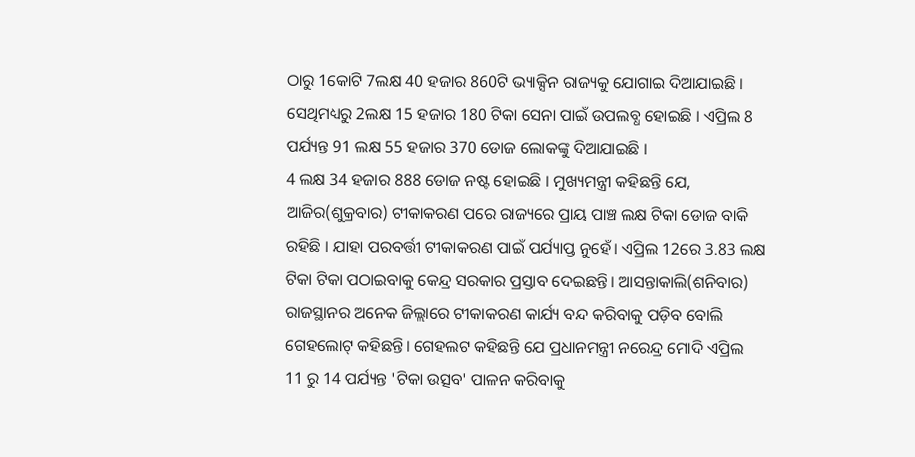ଠାରୁ 1କୋଟି 7ଲକ୍ଷ 40 ହଜାର 860ଟି ଭ୍ୟାକ୍ସିନ ରାଜ୍ୟକୁ ଯୋଗାଇ ଦିଆଯାଇଛି । ସେଥିମଧ୍ୟରୁ 2ଲକ୍ଷ 15 ହଜାର 180 ଟିକା ସେନା ପାଇଁ ଉପଲବ୍ଧ ହୋଇଛି । ଏପ୍ରିଲ 8 ପର୍ଯ୍ୟନ୍ତ 91 ଲକ୍ଷ 55 ହଜାର 370 ଡୋଜ ଲୋକଙ୍କୁ ଦିଆଯାଇଛି ।
4 ଲକ୍ଷ 34 ହଜାର 888 ଡୋଜ ନଷ୍ଟ ହୋଇଛି । ମୁଖ୍ୟମନ୍ତ୍ରୀ କହିଛନ୍ତି ଯେ, ଆଜିର(ଶୁକ୍ରବାର) ଟୀକାକରଣ ପରେ ରାଜ୍ୟରେ ପ୍ରାୟ ପାଞ୍ଚ ଲକ୍ଷ ଟିକା ଡୋଜ ବାକି ରହିଛି । ଯାହା ପରବର୍ତ୍ତୀ ଟୀକାକରଣ ପାଇଁ ପର୍ଯ୍ୟାପ୍ତ ନୁହେଁ। ଏପ୍ରିଲ 12ରେ 3.83 ଲକ୍ଷ ଟିକା ଟିକା ପଠାଇବାକୁ କେନ୍ଦ୍ର ସରକାର ପ୍ରସ୍ତାବ ଦେଇଛନ୍ତି। ଆସନ୍ତାକାଲି(ଶନିବାର) ରାଜସ୍ଥାନର ଅନେକ ଜିଲ୍ଲାରେ ଟୀକାକରଣ କାର୍ଯ୍ୟ ବନ୍ଦ କରିବାକୁ ପଡ଼ିବ ବୋଲି ଗେହଲୋଟ୍ କହିଛନ୍ତି। ଗେହଲଟ କହିଛନ୍ତି ଯେ ପ୍ରଧାନମନ୍ତ୍ରୀ ନରେନ୍ଦ୍ର ମୋଦି ଏପ୍ରିଲ 11 ରୁ 14 ପର୍ଯ୍ୟନ୍ତ 'ଟିକା ଉତ୍ସବ' ପାଳନ କରିବାକୁ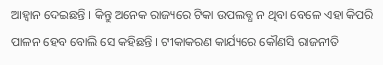ଆହ୍ୱାନ ଦେଇଛନ୍ତି । କିନ୍ତୁ ଅନେକ ରାଜ୍ୟରେ ଟିକା ଉପଲବ୍ଧ ନ ଥିବା ବେଳେ ଏହା କିପରି ପାଳନ ହେବ ବୋଲି ସେ କହିଛନ୍ତି । ଟୀକାକରଣ କାର୍ଯ୍ୟରେ କୌଣସି ରାଜନୀତି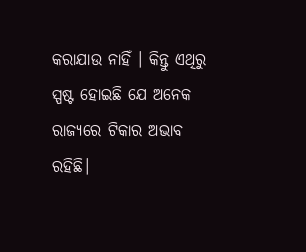କରାଯାଉ ନାହିଁ । କିନ୍ତୁ ଏଥିରୁ ସ୍ପଷ୍ଟ ହୋଇଛି ଯେ ଅନେକ ରାଜ୍ୟରେ ଟିକାର ଅଭାବ ରହିଛି।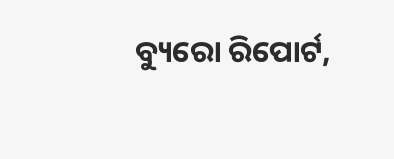ବ୍ୟୁରୋ ରିପୋର୍ଟ,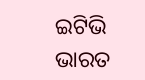ଇଟିଭି ଭାରତ